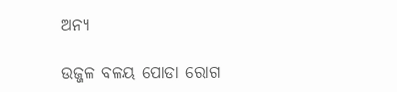ଅନ୍ୟ

ଉଜ୍ଜଳ ବଳୟ ପୋଡା ରୋଗ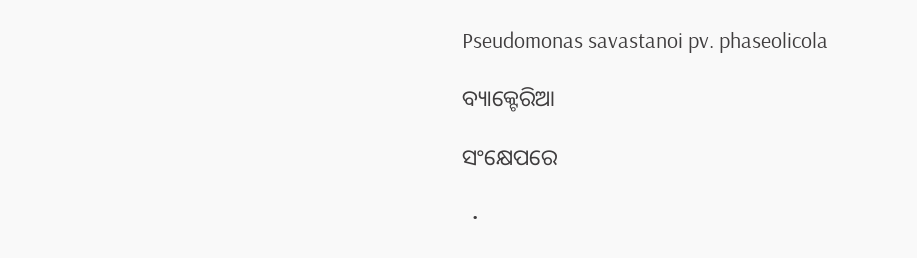Pseudomonas savastanoi pv. phaseolicola

ବ୍ୟାକ୍ଟେରିଆ

ସଂକ୍ଷେପରେ

  •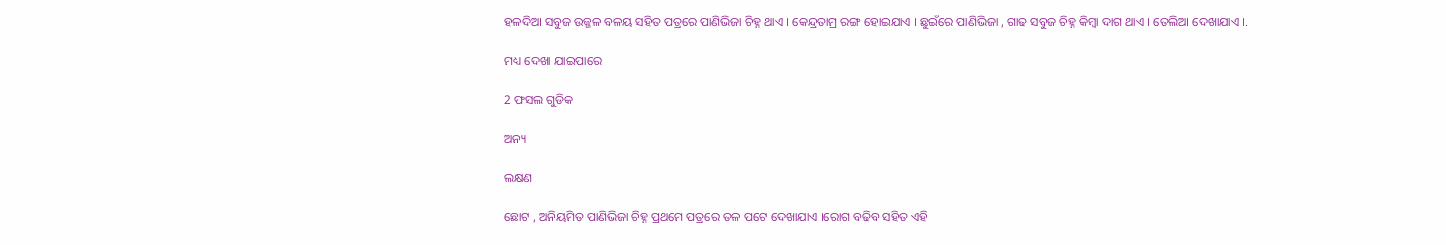ହଳଦିଆ ସବୁଜ ଉଜ୍ଜଳ ବଳୟ ସହିତ ପତ୍ରରେ ପାଣିଭିଜା ଚିହ୍ନ ଥାଏ । କେନ୍ଦ୍ରତାମ୍ର ରଙ୍ଗ ହୋଇଯାଏ । ଛୁଇଁରେ ପାଣିଭିଜା , ଗାଢ ସବୁଜ ଚିହ୍ନ କିମ୍ବା ଦାଗ ଥାଏ । ତେଲିଆ ଦେଖାଯାଏ ।.

ମଧ୍ୟ ଦେଖା ଯାଇପାରେ

2 ଫସଲ ଗୁଡିକ

ଅନ୍ୟ

ଲକ୍ଷଣ

ଛୋଟ , ଅନିୟମିତ ପାଣିଭିଜା ଚିହ୍ନ ପ୍ରଥମେ ପତ୍ରରେ ତଳ ପଟେ ଦେଖାଯାଏ ।ରୋଗ ବଢିବ ସହିତ ଏହି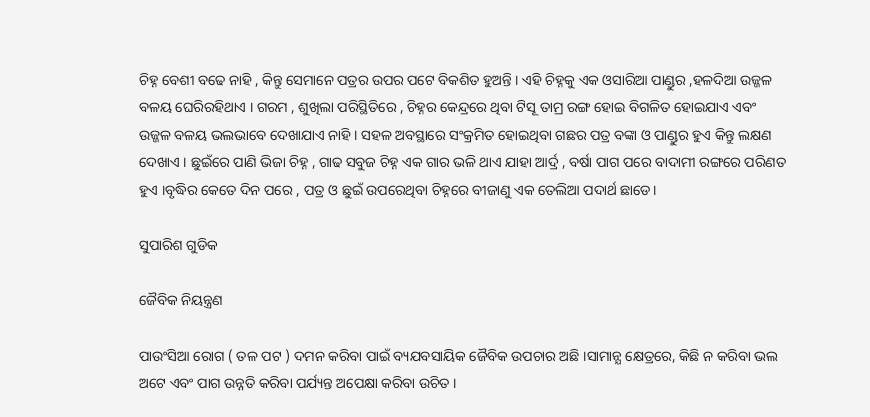ଚିହ୍ନ ବେଶୀ ବଢେ ନାହି , କିନ୍ତୁ ସେମାନେ ପତ୍ରର ଉପର ପଟେ ବିକଶିତ ହୁଅନ୍ତି । ଏହି ଚିହ୍ନକୁ ଏକ ଓସାରିଆ ପାଣ୍ଡୁର ,ହଳଦିଆ ଉଜ୍ଜଳ ବଳୟ ଘେରିରହିଥାଏ । ଗରମ , ଶୁଖିଲା ପରିସ୍ଥିତିରେ , ଚିହ୍ନର କେନ୍ଦ୍ରରେ ଥିବା ଟିସୂ ତାମ୍ର ରଙ୍ଗ ହୋଇ ବିଗଳିତ ହୋଇଯାଏ ଏବଂ ଉଜ୍ଜଳ ବଳୟ ଭଲଭାବେ ଦେଖାଯାଏ ନାହି । ସହଳ ଅବସ୍ଥାରେ ସଂକ୍ରମିତ ହୋଇଥିବା ଗଛର ପତ୍ର ବଙ୍କା ଓ ପାଣ୍ଡୁର ହୁଏ କିନ୍ତୁ ଲକ୍ଷଣ ଦେଖାଏ । ଛୁଇଁରେ ପାଣି ଭିଜା ଚିହ୍ନ , ଗାଢ ସବୁଜ ଚିହ୍ନ ଏକ ଗାର ଭଳି ଥାଏ ଯାହା ଆର୍ଦ୍ର , ବର୍ଷା ପାଗ ପରେ ବାଦାମୀ ରଙ୍ଗରେ ପରିଣତ ହୁଏ ।ବୃଦ୍ଧିର କେତେ ଦିନ ପରେ , ପତ୍ର ଓ ଛୁଇଁ ଉପରେଥିବା ଚିହ୍ନରେ ବୀଜାଣୁ ଏକ ତେଲିଆ ପଦାର୍ଥ ଛାଡେ।

ସୁପାରିଶ ଗୁଡିକ

ଜୈବିକ ନିୟନ୍ତ୍ରଣ

ପାଉଂସିଆ ରୋଗ ( ତଳ ପଟ ) ଦମନ କରିବା ପାଇଁ ବ୍ୟଯବସାୟିକ ଜୈବିକ ଉପଚାର ଅଛି ।ସାମାନ୍ଯ କ୍ଷେତ୍ରରେ, କିଛି ନ କରିବା ଭଲ ଅଟେ ଏବଂ ପାଗ ଉନ୍ନତି କରିବା ପର୍ଯ୍ୟନ୍ତ ଅପେକ୍ଷା କରିବା ଉଚିତ ।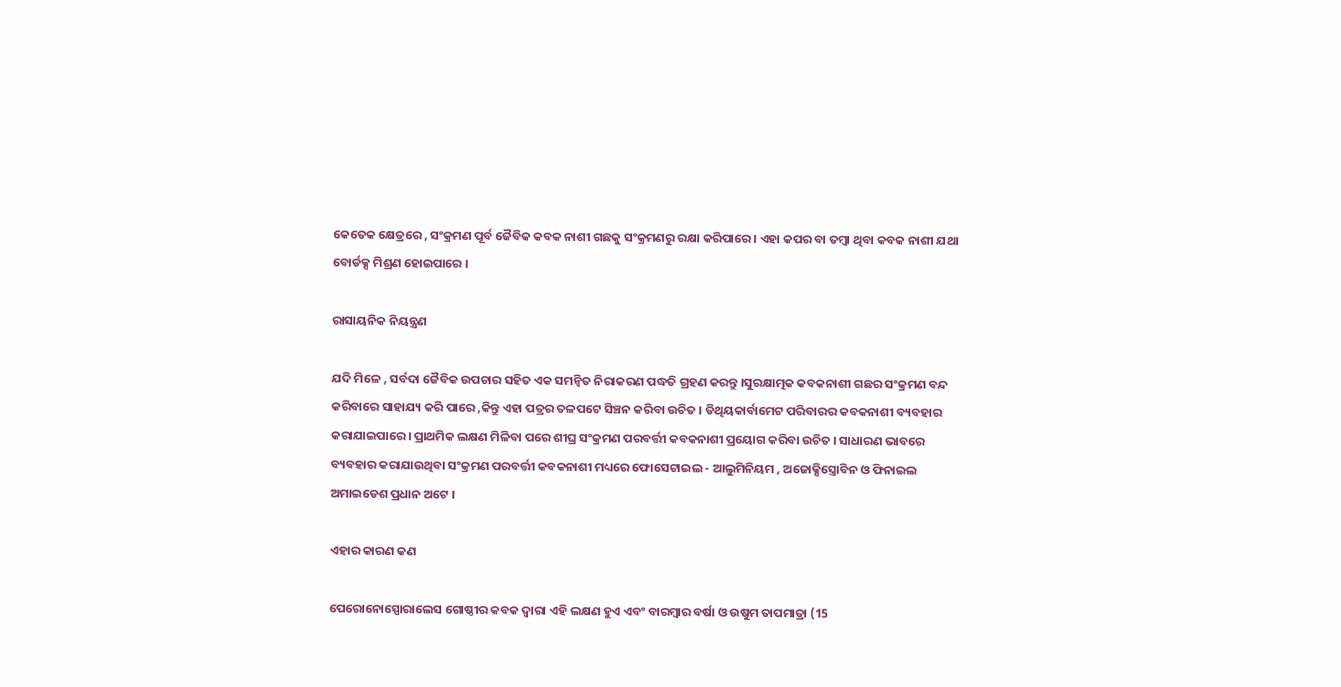କେତେକ କ୍ଷେତ୍ରରେ , ସଂକ୍ରମଣ ପୂର୍ବ ଜୈବିକ କବକ ନାଶୀ ଗଛକୁ ସଂକ୍ରମଣରୁ ରକ୍ଷା କରିପାରେ । ଏହା କପର ବା ତମ୍ବା ଥିବା କବକ ନାଶୀ ଯଥା ବୋର୍ଡକ୍ସ ମିଶ୍ରଣ ହୋଇପାରେ ।

ରାସାୟନିକ ନିୟନ୍ତ୍ରଣ

ଯଦି ମିଳେ , ସର୍ବଦା ଜୈବିକ ଉପଚାର ସହିତ ଏକ ସମନ୍ଵିତ ନିରାକରଣ ପଦ୍ଧତି ଗ୍ରହଣ କରନ୍ତୁ ।ସୁରକ୍ଷାତ୍ମକ କବକନାଶୀ ଗଛର ସଂକ୍ରମଣ ବନ୍ଦ କରିବାରେ ସାହାଯ୍ୟ କରି ପାରେ ,କିନ୍ତୁ ଏହା ପତ୍ରର ତଳପଟେ ସିଞ୍ଚନ କରିବା ଉଚିତ । ଡିଥିୟକାର୍ବାମେଟ ପରିବାରର କବକନାଶୀ ବ୍ୟବହାର କରାଯାଇପାରେ । ପ୍ରାଥମିକ ଲକ୍ଷଣ ମିଳିବା ପରେ ଶୀଘ୍ର ସଂକ୍ରମଣ ପରବର୍ତ୍ତୀ କବକନାଶୀ ପ୍ରୟୋଗ କରିବା ଉଚିତ । ସାଧାରଣ ଭାବରେ ବ୍ୟବହାର କରାଯାଉଥିବା ସଂକ୍ରମଣ ପରବର୍ତ୍ତୀ କବକନାଶୀ ମଧ୍ୟରେ ଫୋସେଟାଇଲ - ଆଲୁମିନିୟମ , ଅଜୋକ୍ସିସ୍ତ୍ରୋବିନ ଓ ଫିନାଇଲ ଅମାଇଡେଶ ପ୍ରଧାନ ଅଟେ ।

ଏହାର କାରଣ କଣ

ପେରୋନୋସ୍ପୋରାଲେସ ଗୋଷ୍ଠୀର କବକ ଦ୍ଵାରା ଏହି ଲକ୍ଷଣ ହୁଏ ଏବଂ ବାରମ୍ବାର ବର୍ଷା ଓ ଉଷୁମ ତାପମାତ୍ରା (15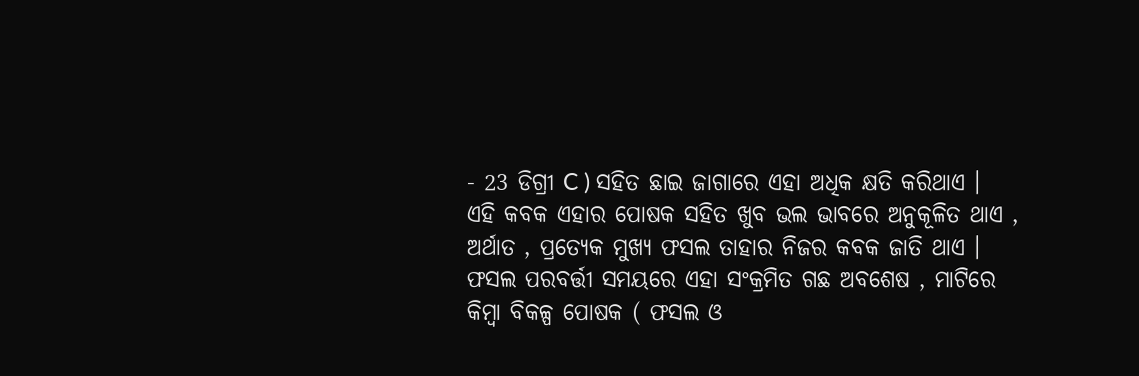- 23 ଡିଗ୍ରୀ C ) ସହିତ ଛାଇ ଜାଗାରେ ଏହା ଅଧିକ କ୍ଷତି କରିଥାଏ । ଏହି କବକ ଏହାର ପୋଷକ ସହିତ ଖୁବ ଭଲ ଭାବରେ ଅନୁକୂଳିତ ଥାଏ , ଅର୍ଥାତ , ପ୍ରତ୍ୟେକ ମୁଖ୍ୟ ଫସଲ ତାହାର ନିଜର କବକ ଜାତି ଥାଏ । ଫସଲ ପରବର୍ତ୍ତୀ ସମୟରେ ଏହା ସଂକ୍ରମିତ ଗଛ ଅବଶେଷ , ମାଟିରେ କିମ୍ବା ବିକଳ୍ପ ପୋଷକ ( ଫସଲ ଓ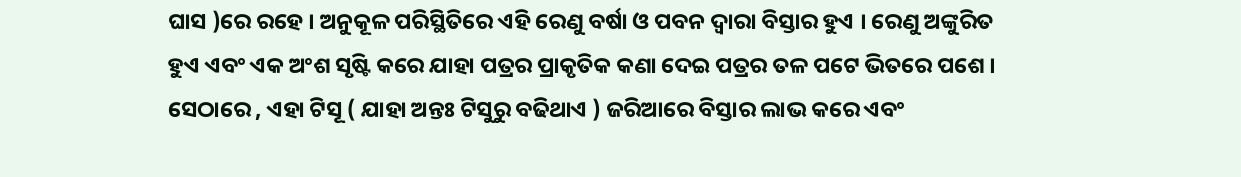ଘାସ )ରେ ରହେ । ଅନୁକୂଳ ପରିସ୍ଥିତିରେ ଏହି ରେଣୁ ବର୍ଷା ଓ ପବନ ଦ୍ଵାରା ବିସ୍ତାର ହୁଏ । ରେଣୁ ଅଙ୍କୁରିତ ହୁଏ ଏବଂ ଏକ ଅଂଶ ସୃଷ୍ଟି କରେ ଯାହା ପତ୍ରର ପ୍ରାକୃତିକ କଣା ଦେଇ ପତ୍ରର ତଳ ପଟେ ଭିତରେ ପଶେ । ସେଠାରେ , ଏହା ଟିସୂ ( ଯାହା ଅନ୍ତଃ ଟିସୁରୁ ବଢିଥାଏ ) ଜରିଆରେ ବିସ୍ତାର ଲାଭ କରେ ଏବଂ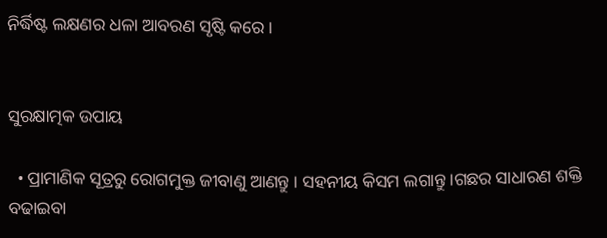ନିର୍ଦ୍ଧିଷ୍ଟ ଲକ୍ଷଣର ଧଳା ଆବରଣ ସୃଷ୍ଟି କରେ ।


ସୁରକ୍ଷାତ୍ମକ ଉପାୟ

  • ପ୍ରାମାଣିକ ସୂତ୍ରରୁ ରୋଗମୁକ୍ତ ଜୀବାଣୁ ଆଣନ୍ତୁ । ସହନୀୟ କିସମ ଲଗାନ୍ତୁ ।ଗଛର ସାଧାରଣ ଶକ୍ତି ବଢାଇବା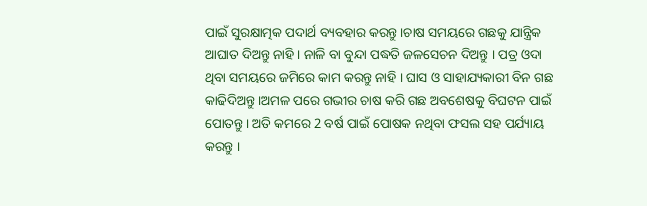ପାଇଁ ସୁରକ୍ଷାତ୍ମକ ପଦାର୍ଥ ବ୍ୟବହାର କରନ୍ତୁ ।ଚାଷ ସମୟରେ ଗଛକୁ ଯାନ୍ତ୍ରିକ ଆଘାତ ଦିଅନ୍ତୁ ନାହି । ନାଳି ବା ବୁନ୍ଦା ପଦ୍ଧତି ଜଳସେଚନ ଦିଅନ୍ତୁ । ପତ୍ର ଓଦା ଥିବା ସମୟରେ ଜମିରେ କାମ କରନ୍ତୁ ନାହି । ଘାସ ଓ ସାହାଯ୍ୟକାରୀ ବିନ ଗଛ କାଢିଦିଅନ୍ତୁ ।ଅମଳ ପରେ ଗଭୀର ଚାଷ କରି ଗଛ ଅବଶେଷକୁ ବିଘଟନ ପାଇଁ ପୋତନ୍ତୁ । ଅତି କମରେ 2 ବର୍ଷ ପାଇଁ ପୋଷକ ନଥିବା ଫସଲ ସହ ପର୍ଯ୍ୟାୟ କରନ୍ତୁ ।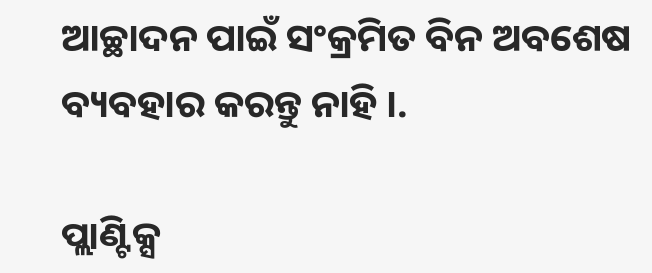ଆଚ୍ଛାଦନ ପାଇଁ ସଂକ୍ରମିତ ବିନ ଅବଶେଷ ବ୍ୟବହାର କରନ୍ତୁ ନାହି ।.

ପ୍ଲାଣ୍ଟିକ୍ସ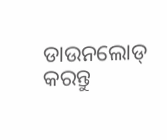ଡାଉନଲୋଡ୍ କରନ୍ତୁ